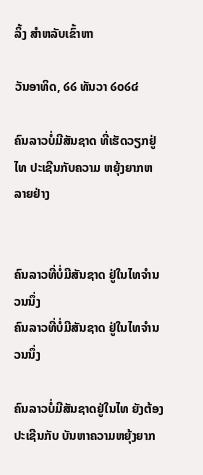ລິ້ງ ສຳຫລັບເຂົ້າຫາ

ວັນອາທິດ, ໒໒ ທັນວາ ໒໐໒໔

ຄົນລາວບໍ່ມີສັນຊາດ ທີ່ເຮັດວຽກຢູ່ໄທ ປະເຊີນກັບຄວາມ ຫຍຸ້ງຍາກຫລາຍຢ່າງ


ຄົນລາວທີ່ບໍ່ມີສັນຊາດ ຢູ່ໃນໄທຈໍານວນນຶ່ງ
ຄົນລາວທີ່ບໍ່ມີສັນຊາດ ຢູ່ໃນໄທຈໍານວນນຶ່ງ

ຄົນລາວບໍ່ມີສັນຊາດຢູ່ໃນໄທ ຍັງຕ້ອງປະເຊີນກັບ ບັນຫາຄວາມຫຍຸ້ງຍາກ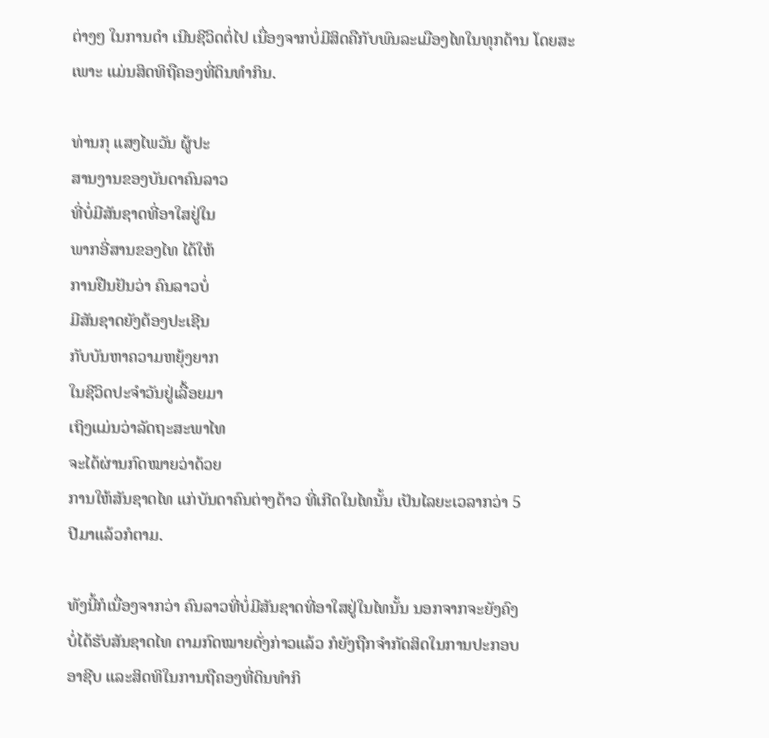ຕ່າງໆ ໃນການດໍາ ເນີນຊີວິດຕໍ່ໄປ ເນື່ອງຈາກບໍ່ມີສິດຄືກັບພົນລະເມືອງໄທໃນທຸກດ້ານ ໂດຍສະເພາະ ແມ່ນສິດທິຖືຄອງທີ່ດິນທໍາກິນ.

ທ່ານກຸ ແສງໄພວັນ ຜູ້ປະ
ສານງານຂອງບັນດາຄົນລາວ
ທີ່ບໍ່ມີສັນຊາດທີ່ອາໃສຢູ່ໃນ
ພາກອີ່ສານຂອງໄທ ໄດ້ໃຫ້
ການຢືນຢັນວ່າ ຄົນລາວບໍ່
ມີສັນຊາດຍັງຕ້ອງປະເຊີນ
ກັບບັນຫາຄວາມຫຍຸ້ງຍາກ
ໃນຊີວິດປະຈໍາວັນຢູ່ເລື້ອຍມາ
ເຖິງແມ່ນວ່າລັດຖະສະພາໄທ
ຈະໄດ້ຜ່ານກົດໝາຍວ່າດ້ວຍ
ການໃຫ້ສັນຊາດໄທ ແກ່ບັນດາຄົນຕ່າງດ້າວ ທີ່ເກີດໃນໄທນັ້ນ ເປັນໄລຍະເວລາກວ່າ 5
ປີມາແລ້ວກໍຕາມ.

ທັງນີ້ກໍເນື່ອງຈາກວ່າ ຄົນລາວທີ່ບໍ່ມີສັນຊາດທີ່ອາໃສຢູ່ໃນໄທນັ້ນ ນອກຈາກຈະຍັງຄົງ
ບໍ່ໄດ້ຮັບສັນຊາດໄທ ຕາມກົດໝາຍດັ່ງກ່າວແລ້ວ ກໍຍັງຖືກຈໍາກັດສິດໃນການປະກອບ
ອາຊີບ ແລະສິດທິໃນການຖືຄອງທີ່ດິນທໍາກິ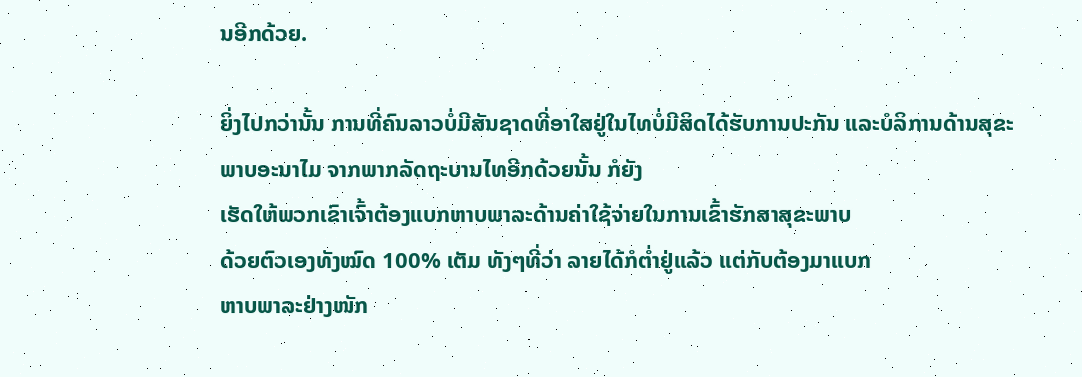ນອີກດ້ວຍ.

ຍິ່ງໄປກວ່ານັ້ນ ການທີ່ຄົນລາວບໍ່ມີສັນຊາດທີ່ອາໃສຢູ່ໃນໄທບໍ່ມີສິດໄດ້ຮັບການປະກັນ ແລະບໍລິການດ້ານສຸຂະພາບອະນາໄມ ຈາກພາກລັດຖະບານໄທອີກດ້ວຍນັ້ນ ກໍຍັງ
ເຮັດໃຫ້ພວກເຂົາເຈົ້າຕ້ອງແບກຫາບພາລະດ້ານຄ່າໃຊ້ຈ່າຍໃນການເຂົ້າຮັກສາສຸຂະພາບ
ດ້ວຍຕົວເອງທັງໝົດ 100% ເຕັມ ທັງໆທີ່ວ່າ ລາຍໄດ້ກໍຕໍ່າຢູ່ແລ້ວ ແຕ່ກັບຕ້ອງມາແບກ
ຫາບພາລະຢ່າງໜັກ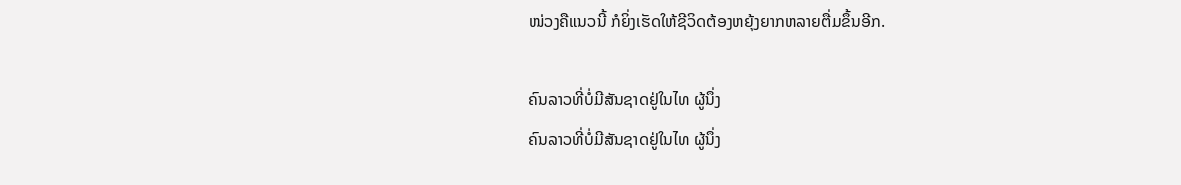ໜ່ວງຄືແນວນີ້ ກໍຍິ່ງເຮັດໃຫ້ຊີວິດຕ້ອງຫຍຸ້ງຍາກຫລາຍຕື່ມຂຶ້ນອີກ.

ຄົນລາວທີ່ບໍ່ມີສັນຊາດຢູ່ໃນໄທ ຜູ້ນຶ່ງ
ຄົນລາວທີ່ບໍ່ມີສັນຊາດຢູ່ໃນໄທ ຜູ້ນຶ່ງ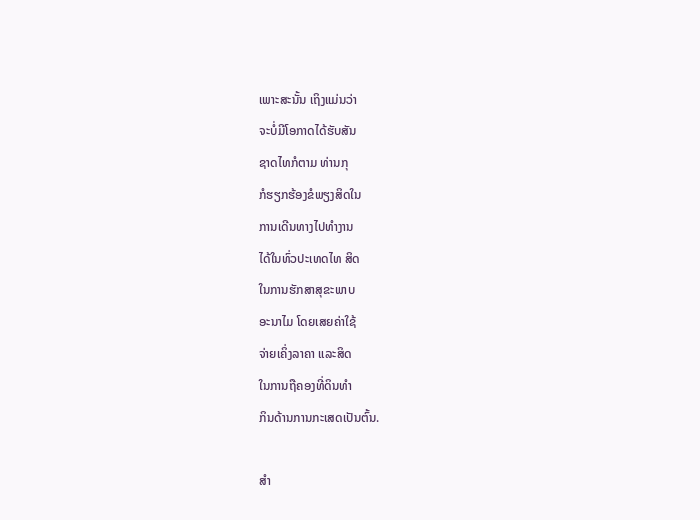ເພາະສະນັ້ນ ເຖິງແມ່ນວ່າ
ຈະບໍ່ມີໂອກາດໄດ້ຮັບສັນ
ຊາດໄທກໍຕາມ ທ່ານກຸ
ກໍຮຽກຮ້ອງຂໍພຽງສິດໃນ
ການເດີນທາງໄປທໍາງານ
ໄດ້ໃນທົ່ວປະເທດໄທ ສິດ
ໃນການຮັກສາສຸຂະພາບ
ອະນາໄມ ໂດຍເສຍຄ່າໃຊ້
ຈ່າຍເຄິ່ງລາຄາ ແລະສິດ
ໃນການຖືຄອງທີ່ດິນທໍາ
ກິນດ້ານການກະເສດເປັນຕົ້ນ.

ສໍາ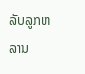ລັບລູກຫລານ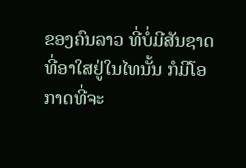ຂອງຄົນລາວ ທີ່ບໍ່ມີສັນຊາດທີ່ອາໃສຢູ່ໃນໄທນັ້ນ ກໍມີໂອກາດທີ່ຈະ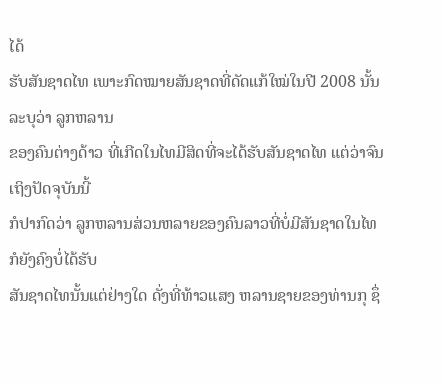ໄດ້
ຮັບສັນຊາດໄທ ເພາະກົດໝາຍສັນຊາດທີ່ດັດແກ້ໃໝ່ໃນປີ 2008 ນັ້ນລະບຸວ່າ ລູກຫລານ
ຂອງຄົນຕ່າງດ້າວ ທີ່ເກີດໃນໄທມີສິດທີ່ຈະໄດ້ຮັບສັນຊາດໄທ ແຕ່ວ່າຈົນເຖິງປັດຈຸບັນນີ້
ກໍປາກົດວ່າ ລູກຫລານສ່ວນຫລາຍຂອງຄົນລາວທີ່ບໍ່ມີສັນຊາດໃນໄທ ກໍຍັງຄົງບໍ່ໄດ້ຮັບ
ສັນຊາດໄທນັ້ນແຕ່ຢ່າງໃດ ດັ່ງທີ່ທ້າວແສງ ຫລານຊາຍຂອງທ່ານກຸ ຊຶ່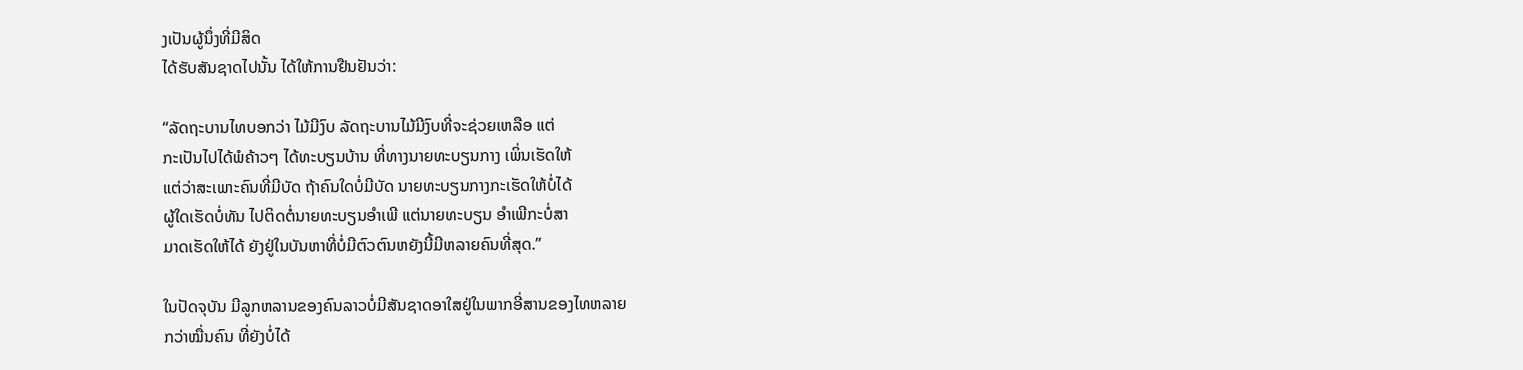ງເປັນຜູ້ນຶ່ງທີ່ມີສິດ
ໄດ້ຮັບສັນຊາດໄປນັ້ນ ໄດ້ໃຫ້ການຢືນຢັນວ່າ:

“ລັດຖະບານໄທບອກວ່າ ໄມ້ມີງົບ ລັດຖະບານໄມ້ມີງົບທີ່ຈະຊ່ວຍເຫລືອ ແຕ່
ກະເປັນໄປໄດ້ພໍຄ້າວໆ ໄດ້ທະບຽນບ້ານ ທີ່ທາງນາຍທະບຽນກາງ ເພິ່ນເຮັດໃຫ້
ແຕ່ວ່າສະເພາະຄົນທີ່ມີບັດ ຖ້າຄົນໃດບໍ່ມີບັດ ນາຍທະບຽນກາງກະເຮັດໃຫ້ບໍ່ໄດ້
ຜູ້ໃດເຮັດບໍ່ທັນ ໄປຕິດຕໍ່ນາຍທະບຽນອໍາເພີ ແຕ່ນາຍທະບຽນ ອໍາເພີກະບໍ່ສາ
ມາດເຮັດໃຫ້ໄດ້ ຍັງຢູ່ໃນບັນຫາທີ່ບໍ່ມີຕົວຕົນຫຍັງນີ້ມີຫລາຍຄົນທີ່ສຸດ.”

ໃນປັດຈຸບັນ ມີລູກຫລານຂອງຄົນລາວບໍ່ມີສັນຊາດອາໃສຢູ່ໃນພາກອີ່ສານຂອງໄທຫລາຍ
ກວ່າໝື່ນຄົນ ທີ່ຍັງບໍ່ໄດ້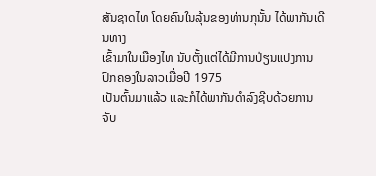ສັນຊາດໄທ ໂດຍຄົນໃນລຸ້ນຂອງທ່ານກຸນັ້ນ ໄດ້ພາກັນເດີນທາງ
ເຂົ້າມາໃນເມືອງໄທ ນັບຕັ້ງແຕ່ໄດ້ມີການປ່ຽນແປງການປົກຄອງໃນລາວເມື່ອປີ 1975
ເປັນຕົ້ນມາແລ້ວ ແລະກໍໄດ້ພາກັນດໍາລົງຊີບດ້ວຍການຈັບ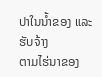ປາໃນນໍ້າຂອງ ແລະຮັບຈ້າງ
ຕາມໄຮ່ນາຂອງ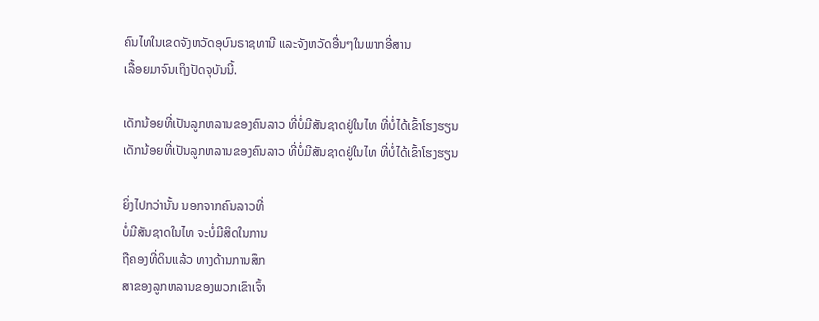ຄົນໄທໃນເຂດຈັງຫວັດອຸບົນຣາຊທານີ ແລະຈັງຫວັດອື່ນໆໃນພາກອີ່ສານ
ເລື້ອຍມາຈົນເຖິງປັດຈຸບັນນີ້.

ເດັກນ້ອຍທີ່ເປັນລູກຫລານຂອງຄົນລາວ ທີ່ບໍ່ມີສັນຊາດຢູ່ໃນໄທ ທີ່ບໍ່ໄດ້ເຂົ້າໂຮງຮຽນ
ເດັກນ້ອຍທີ່ເປັນລູກຫລານຂອງຄົນລາວ ທີ່ບໍ່ມີສັນຊາດຢູ່ໃນໄທ ທີ່ບໍ່ໄດ້ເຂົ້າໂຮງຮຽນ

ຍິ່ງໄປກວ່ານັ້ນ ນອກຈາກຄົນລາວທີ່
ບໍ່ມີສັນຊາດໃນໄທ ຈະບໍ່ມີສິດໃນການ
ຖືຄອງທີ່ດິນແລ້ວ ທາງດ້ານການສຶກ
ສາຂອງລູກຫລານຂອງພວກເຂົາເຈົ້າ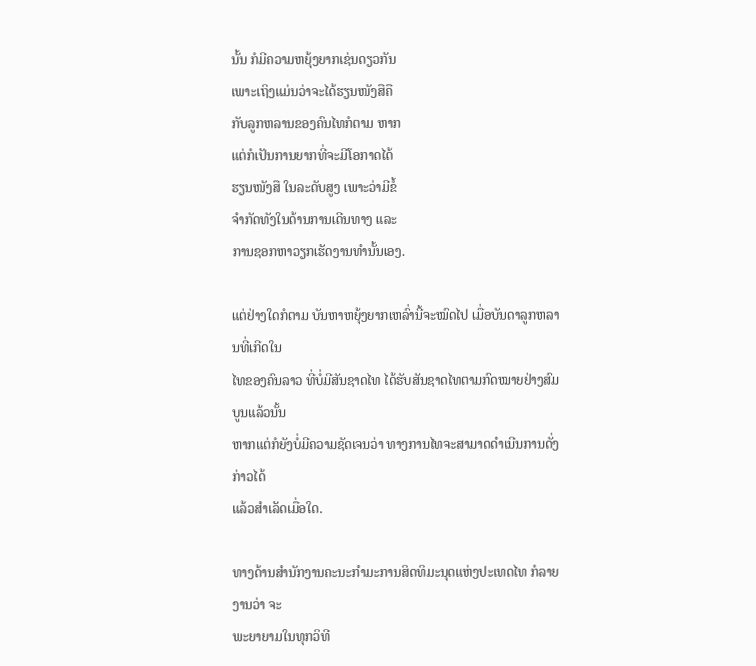ນັ້ນ ກໍມີຄວາມຫຍຸ້ງຍາກເຊ່ນດຽວກັນ
ເພາະເຖິງແມ່ນວ່າຈະໄດ້ຮຽນໜັງສືຄື
ກັບລູກຫລານຂອງຄົນໄທກໍຕາມ ຫາກ
ແຕ່ກໍເປັນການຍາກທີ່ຈະມີໂອກາດໄດ້
ຮຽນໜັງສື ໃນລະດັບສູງ ເພາະວ່າມີຂໍ້
ຈໍາກັດທັງໃນດ້ານການເດີນທາງ ແລະ
ການຊອກຫາວຽກເຮັດງານທໍານັ້ນເອງ.

ແຕ່ຢ່າງໃດກໍຕາມ ບັນຫາຫຍຸ້ງຍາກເຫລົ່ານີ້ຈະໝົດໄປ ເມື່ອບັນດາລູກຫລານທີ່ເກີດໃນ
ໄທຂອງຄົນລາວ ທີ່ບໍ່ມີສັນຊາດໄທ ໄດ້ຮັບສັນຊາດໄທຕາມກົດໝາຍຢ່າງສົມບູນແລ້ວນັ້ນ
ຫາກແຕ່ກໍຍັງບໍ່ມີຄວາມຊັດເຈນວ່າ ທາງການໄທຈະສາມາດດໍາເນີນການດັ່ງກ່າວໄດ້
ແລ້ວສໍາເລັດເມື່ອໃດ.

ທາງດ້ານສໍານັກງານຄະນະກໍາມະການສິດທິມະນຸດແຫ່ງປະເທດໄທ ກໍລາຍງານວ່າ ຈະ
ພະຍາຍາມໃນທຸກວິທີ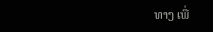ທາງ ເພື່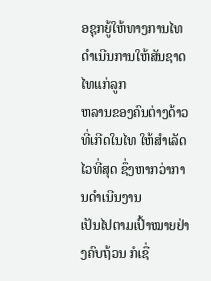ອຊຸກຍູ້ໃຫ້ທາງການໄທ ດໍາເນີນການໃຫ້ສັນຊາດໄທແກ່ລູກ
ຫລານຂອງຄົນຕ່າງດ້າວ ທີ່ເກີດໃນໄທ ໃຫ້ສໍາເລັດໄວທີ່ສຸດ ຊຶ່ງຫາກວ່າການດໍາເນີນງານ
ເປັນໄປຕາມເປົ້າໝາຍຢ່າງຄົບຖ້ວນ ກໍເຊື່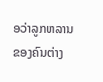ອວ່າລູກຫລານຂອງຄົນຕ່າງ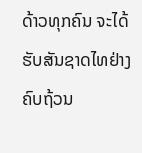ດ້າວທຸກຄົນ ຈະໄດ້
ຮັບສັນຊາດໄທຢ່າງຄົບຖ້ວນ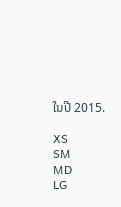ໃນປີ 2015.

XS
SM
MD
LG